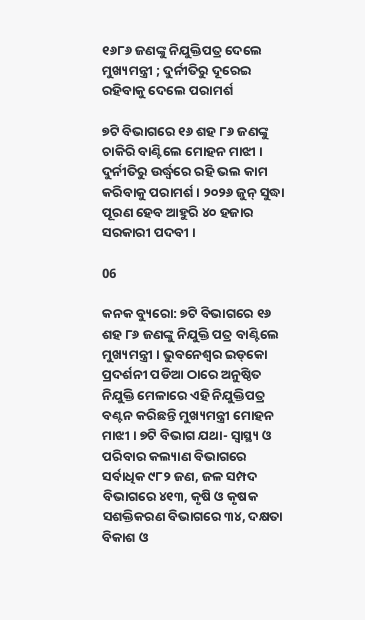୧୬୮୬ ଜଣଙ୍କୁ ନିଯୁକ୍ତିପତ୍ର ଦେଲେ ମୁଖ୍ୟମନ୍ତ୍ରୀ ; ଦୁର୍ନୀତିରୁ ଦୂରେଇ ରହିବାକୁ ଦେଲେ ପରାମର୍ଶ

୭ଟି ବିଭାଗରେ ୧୬ ଶହ ୮୬ ଜଣଙ୍କୁ ଚାକିରି ବାଣ୍ଟିଲେ ମୋହନ ମାଝୀ । ଦୁର୍ନୀତିରୁ ଉର୍ଦ୍ଧ୍ୱରେ ରହି ଭଲ କାମ କରିବାକୁ ପରାମର୍ଶ । ୨୦୨୬ ଜୁନ୍ ସୁଦ୍ଧା ପୂରଣ ହେବ ଆହୁରି ୪୦ ହଜାର ସରକାରୀ ପଦବୀ ।

06

କନକ ବ୍ୟୁରୋ: ୭ଟି ବିଭାଗରେ ୧୬ ଶହ ୮୬ ଜଣଙ୍କୁ ନିଯୁକ୍ତି ପତ୍ର ବାଣ୍ଟିଲେ ମୁଖ୍ୟମନ୍ତ୍ରୀ । ଭୁବନେଶ୍ୱର ଇଡ୍‌କୋ ପ୍ରଦର୍ଶନୀ ପଡିଆ ଠାରେ ଅନୁଷ୍ଠିତ ନିଯୁକ୍ତି ମେଳାରେ ଏହି ନିଯୁକ୍ତିପତ୍ର ବଣ୍ଟନ କରିଛନ୍ତି ମୁଖ୍ୟମନ୍ତ୍ରୀ ମୋହନ ମାଝୀ । ୭ଟି ବିଭାଗ ଯଥା- ସ୍ୱାସ୍ଥ୍ୟ ଓ ପରିବାର କଲ୍ୟାଣ ବିଭାଗରେ ସର୍ବାଧିକ ୯୮୨ ଜଣ, ଜଳ ସମ୍ପଦ ବିଭାଗରେ ୪୧୩, କୃଷି ଓ କୃଷକ ସଶକ୍ତିକରଣ ବିଭାଗରେ ୩୪, ଦକ୍ଷତା ବିକାଶ ଓ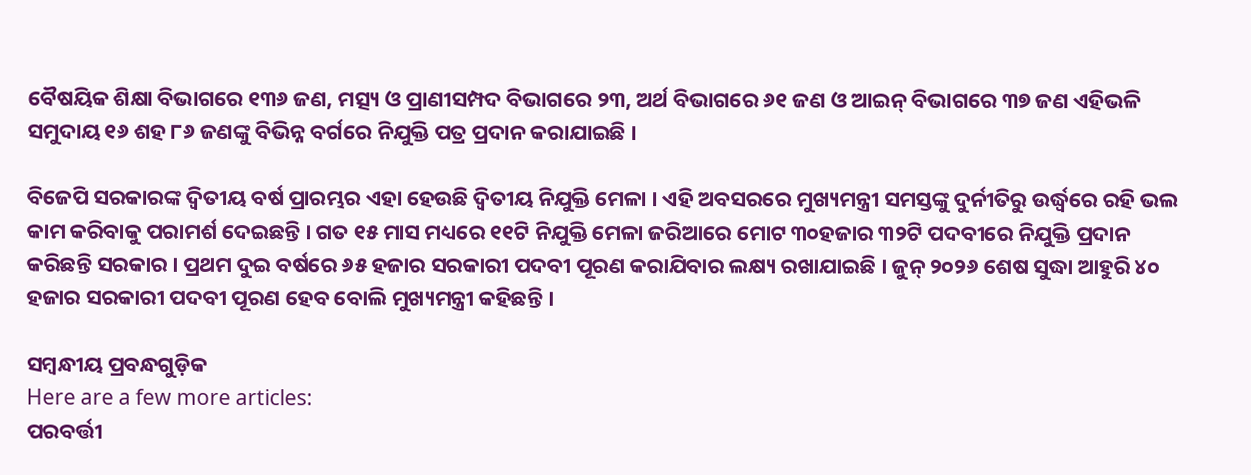ବୈଷୟିକ ଶିକ୍ଷା ବିଭାଗରେ ୧୩୬ ଜଣ, ମତ୍ସ୍ୟ ଓ ପ୍ରାଣୀସମ୍ପଦ ବିଭାଗରେ ୨୩, ଅର୍ଥ ବିଭାଗରେ ୬୧ ଜଣ ଓ ଆଇନ୍ ବିଭାଗରେ ୩୭ ଜଣ ଏହିଭଳି ସମୁଦାୟ ୧୬ ଶହ ୮୬ ଜଣଙ୍କୁ ବିଭିନ୍ନ ବର୍ଗରେ ନିଯୁକ୍ତି ପତ୍ର ପ୍ରଦାନ କରାଯାଇଛି ।

ବିଜେପି ସରକାରଙ୍କ ଦ୍ବିତୀୟ ବର୍ଷ ପ୍ରାରମ୍ଭର ଏହା ହେଉଛି ଦ୍ବିତୀୟ ନିଯୁକ୍ତି ମେଳା । ଏହି ଅବସରରେ ମୁଖ୍ୟମନ୍ତ୍ରୀ ସମସ୍ତଙ୍କୁ ଦୁର୍ନୀତିରୁ ଉର୍ଦ୍ଧ୍ୱରେ ରହି ଭଲ କାମ କରିବାକୁ ପରାମର୍ଶ ଦେଇଛନ୍ତି । ଗତ ୧୫ ମାସ ମଧ୍ୟରେ ୧୧ଟି ନିଯୁକ୍ତି ମେଳା ଜରିଆରେ ମୋଟ ୩୦ହଜାର ୩୨ଟି ପଦବୀରେ ନିଯୁକ୍ତି ପ୍ରଦାନ କରିଛନ୍ତି ସରକାର । ପ୍ରଥମ ଦୁଇ ବର୍ଷରେ ୬୫ ହଜାର ସରକାରୀ ପଦବୀ ପୂରଣ କରାଯିବାର ଲକ୍ଷ୍ୟ ରଖାଯାଇଛି । ଜୁନ୍ ୨୦୨୬ ଶେଷ ସୁଦ୍ଧା ଆହୁରି ୪୦ ହଜାର ସରକାରୀ ପଦବୀ ପୂରଣ ହେବ ବୋଲି ମୁଖ୍ୟମନ୍ତ୍ରୀ କହିଛନ୍ତି ।

ସମ୍ବନ୍ଧୀୟ ପ୍ରବନ୍ଧଗୁଡ଼ିକ
Here are a few more articles:
ପରବର୍ତ୍ତୀ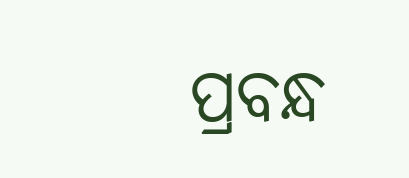ପ୍ରବନ୍ଧ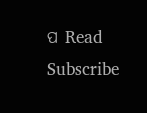ପ Read
Subscribe